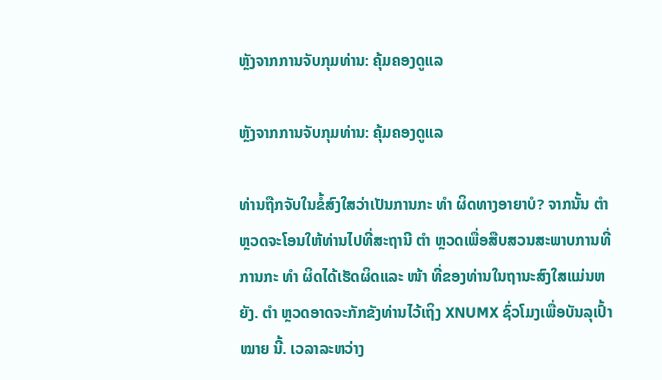ຫຼັງຈາກການຈັບກຸມທ່ານ: ຄຸ້ມຄອງດູແລ

ຫຼັງຈາກການຈັບກຸມທ່ານ: ຄຸ້ມຄອງດູແລ

ທ່ານຖືກຈັບໃນຂໍ້ສົງໃສວ່າເປັນການກະ ທຳ ຜິດທາງອາຍາບໍ? ຈາກນັ້ນ ຕຳ ຫຼວດຈະໂອນໃຫ້ທ່ານໄປທີ່ສະຖານີ ຕຳ ຫຼວດເພື່ອສືບສວນສະພາບການທີ່ການກະ ທຳ ຜິດໄດ້ເຮັດຜິດແລະ ໜ້າ ທີ່ຂອງທ່ານໃນຖານະສົງໃສແມ່ນຫຍັງ. ຕຳ ຫຼວດອາດຈະກັກຂັງທ່ານໄວ້ເຖິງ XNUMX ຊົ່ວໂມງເພື່ອບັນລຸເປົ້າ ໝາຍ ນີ້. ເວລາລະຫວ່າງ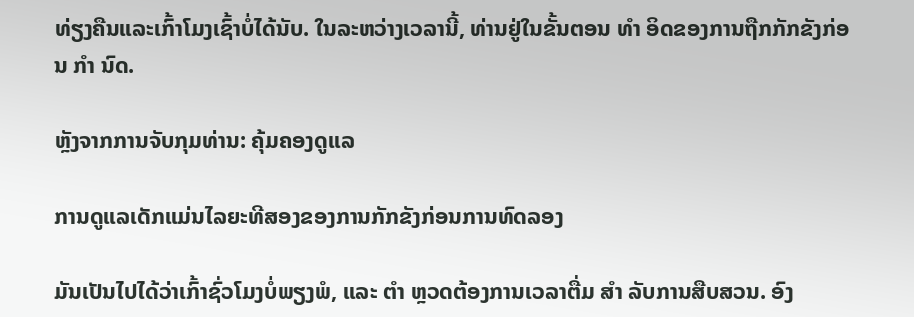ທ່ຽງຄືນແລະເກົ້າໂມງເຊົ້າບໍ່ໄດ້ນັບ. ໃນລະຫວ່າງເວລານີ້, ທ່ານຢູ່ໃນຂັ້ນຕອນ ທຳ ອິດຂອງການຖືກກັກຂັງກ່ອນ ກຳ ນົດ.

ຫຼັງຈາກການຈັບກຸມທ່ານ: ຄຸ້ມຄອງດູແລ

ການດູແລເດັກແມ່ນໄລຍະທີສອງຂອງການກັກຂັງກ່ອນການທົດລອງ

ມັນເປັນໄປໄດ້ວ່າເກົ້າຊົ່ວໂມງບໍ່ພຽງພໍ, ແລະ ຕຳ ຫຼວດຕ້ອງການເວລາຕື່ມ ສຳ ລັບການສືບສວນ. ອົງ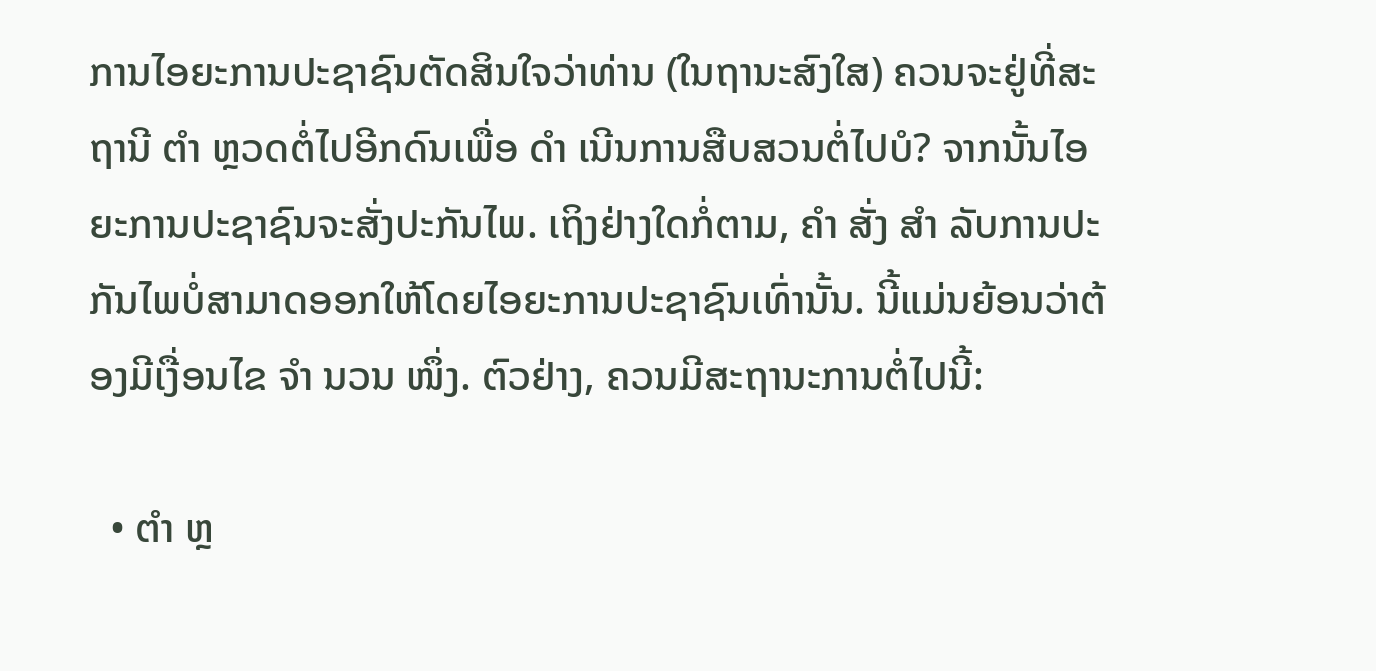ການໄອຍະການປະຊາຊົນຕັດສິນໃຈວ່າທ່ານ (ໃນຖານະສົງໃສ) ຄວນຈະຢູ່ທີ່ສະຖານີ ຕຳ ຫຼວດຕໍ່ໄປອີກດົນເພື່ອ ດຳ ເນີນການສືບສວນຕໍ່ໄປບໍ? ຈາກນັ້ນໄອຍະການປະຊາຊົນຈະສັ່ງປະກັນໄພ. ເຖິງຢ່າງໃດກໍ່ຕາມ, ຄຳ ສັ່ງ ສຳ ລັບການປະກັນໄພບໍ່ສາມາດອອກໃຫ້ໂດຍໄອຍະການປະຊາຊົນເທົ່ານັ້ນ. ນີ້ແມ່ນຍ້ອນວ່າຕ້ອງມີເງື່ອນໄຂ ຈຳ ນວນ ໜຶ່ງ. ຕົວຢ່າງ, ຄວນມີສະຖານະການຕໍ່ໄປນີ້:

  • ຕຳ ຫຼ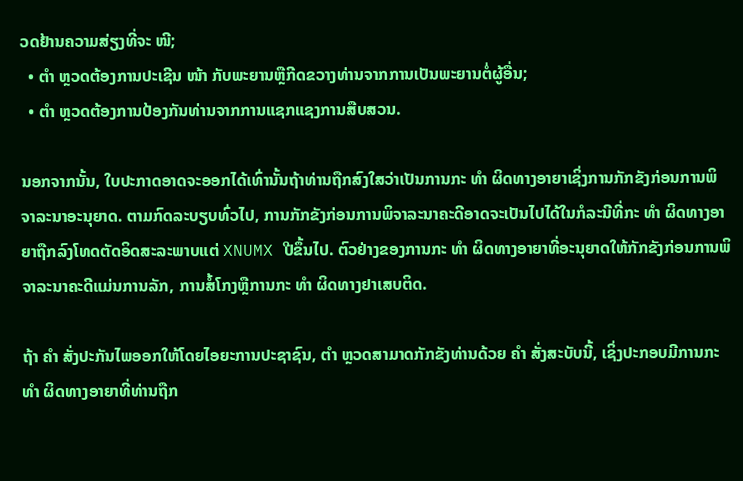ວດຢ້ານຄວາມສ່ຽງທີ່ຈະ ໜີ;
  • ຕຳ ຫຼວດຕ້ອງການປະເຊີນ ໜ້າ ກັບພະຍານຫຼືກີດຂວາງທ່ານຈາກການເປັນພະຍານຕໍ່ຜູ້ອື່ນ;
  • ຕຳ ຫຼວດຕ້ອງການປ້ອງກັນທ່ານຈາກການແຊກແຊງການສືບສວນ.

ນອກຈາກນັ້ນ, ໃບປະກາດອາດຈະອອກໄດ້ເທົ່ານັ້ນຖ້າທ່ານຖືກສົງໃສວ່າເປັນການກະ ທຳ ຜິດທາງອາຍາເຊິ່ງການກັກຂັງກ່ອນການພິຈາລະນາອະນຸຍາດ. ຕາມກົດລະບຽບທົ່ວໄປ, ການກັກຂັງກ່ອນການພິຈາລະນາຄະດີອາດຈະເປັນໄປໄດ້ໃນກໍລະນີທີ່ກະ ທຳ ຜິດທາງອາຍາຖືກລົງໂທດຕັດອິດສະລະພາບແຕ່ XNUMX ປີຂຶ້ນໄປ. ຕົວຢ່າງຂອງການກະ ທຳ ຜິດທາງອາຍາທີ່ອະນຸຍາດໃຫ້ກັກຂັງກ່ອນການພິຈາລະນາຄະດີແມ່ນການລັກ, ການສໍ້ໂກງຫຼືການກະ ທຳ ຜິດທາງຢາເສບຕິດ.

ຖ້າ ຄຳ ສັ່ງປະກັນໄພອອກໃຫ້ໂດຍໄອຍະການປະຊາຊົນ, ຕຳ ຫຼວດສາມາດກັກຂັງທ່ານດ້ວຍ ຄຳ ສັ່ງສະບັບນີ້, ເຊິ່ງປະກອບມີການກະ ທຳ ຜິດທາງອາຍາທີ່ທ່ານຖືກ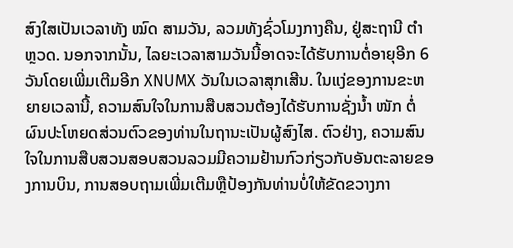ສົງໃສເປັນເວລາທັງ ໝົດ ສາມວັນ, ລວມທັງຊົ່ວໂມງກາງຄືນ, ຢູ່ສະຖານີ ຕຳ ຫຼວດ. ນອກຈາກນັ້ນ, ໄລຍະເວລາສາມວັນນີ້ອາດຈະໄດ້ຮັບການຕໍ່ອາຍຸອີກ 6 ວັນໂດຍເພີ່ມເຕີມອີກ XNUMX ວັນໃນເວລາສຸກເສີນ. ໃນແງ່ຂອງການຂະຫຍາຍເວລານີ້, ຄວາມສົນໃຈໃນການສືບສວນຕ້ອງໄດ້ຮັບການຊັ່ງນໍ້າ ໜັກ ຕໍ່ຜົນປະໂຫຍດສ່ວນຕົວຂອງທ່ານໃນຖານະເປັນຜູ້ສົງໄສ. ຕົວຢ່າງ, ຄວາມສົນໃຈໃນການສືບສວນສອບສວນລວມມີຄວາມຢ້ານກົວກ່ຽວກັບອັນຕະລາຍຂອງການບິນ, ການສອບຖາມເພີ່ມເຕີມຫຼືປ້ອງກັນທ່ານບໍ່ໃຫ້ຂັດຂວາງກາ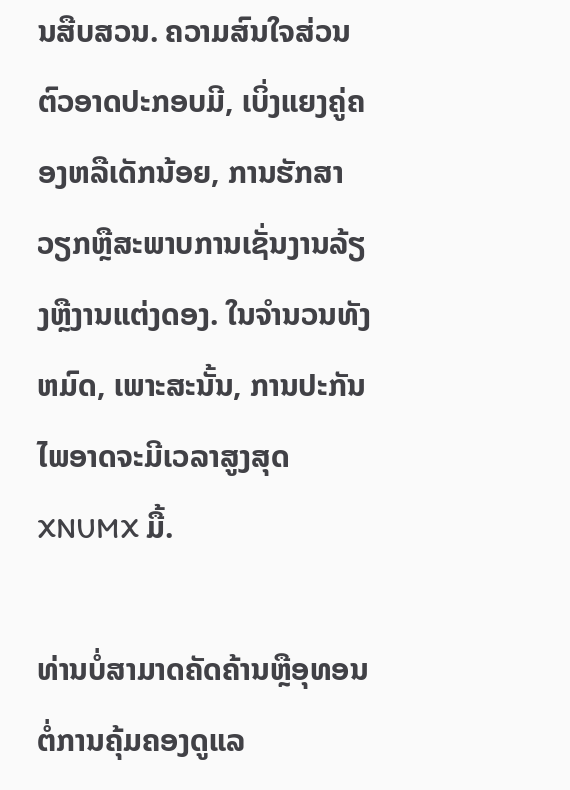ນສືບສວນ. ຄວາມສົນໃຈສ່ວນຕົວອາດປະກອບມີ, ເບິ່ງແຍງຄູ່ຄອງຫລືເດັກນ້ອຍ, ການຮັກສາວຽກຫຼືສະພາບການເຊັ່ນງານລ້ຽງຫຼືງານແຕ່ງດອງ. ໃນຈໍານວນທັງຫມົດ, ເພາະສະນັ້ນ, ການປະກັນໄພອາດຈະມີເວລາສູງສຸດ XNUMX ມື້.

ທ່ານບໍ່ສາມາດຄັດຄ້ານຫຼືອຸທອນຕໍ່ການຄຸ້ມຄອງດູແລ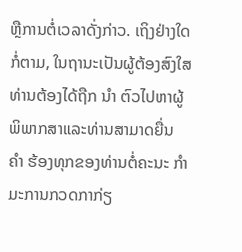ຫຼືການຕໍ່ເວລາດັ່ງກ່າວ. ເຖິງຢ່າງໃດກໍ່ຕາມ, ໃນຖານະເປັນຜູ້ຕ້ອງສົງໃສທ່ານຕ້ອງໄດ້ຖືກ ນຳ ຕົວໄປຫາຜູ້ພິພາກສາແລະທ່ານສາມາດຍື່ນ ຄຳ ຮ້ອງທຸກຂອງທ່ານຕໍ່ຄະນະ ກຳ ມະການກວດກາກ່ຽ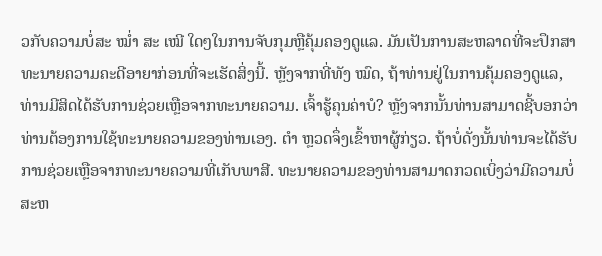ວກັບຄວາມບໍ່ສະ ໝໍ່າ ສະ ເໝີ ໃດໆໃນການຈັບກຸມຫຼືຄຸ້ມຄອງດູແລ. ມັນເປັນການສະຫລາດທີ່ຈະປຶກສາທະນາຍຄວາມຄະດີອາຍາກ່ອນທີ່ຈະເຮັດສິ່ງນີ້. ຫຼັງຈາກທີ່ທັງ ໝົດ, ຖ້າທ່ານຢູ່ໃນການຄຸ້ມຄອງດູແລ, ທ່ານມີສິດໄດ້ຮັບການຊ່ວຍເຫຼືອຈາກທະນາຍຄວາມ. ເຈົ້າຮູ້ຄຸນຄ່າບໍ? ຫຼັງຈາກນັ້ນທ່ານສາມາດຊີ້ບອກວ່າທ່ານຕ້ອງການໃຊ້ທະນາຍຄວາມຂອງທ່ານເອງ. ຕຳ ຫຼວດຈຶ່ງເຂົ້າຫາຜູ້ກ່ຽວ. ຖ້າບໍ່ດັ່ງນັ້ນທ່ານຈະໄດ້ຮັບການຊ່ວຍເຫຼືອຈາກທະນາຍຄວາມທີ່ເກັບພາສີ. ທະນາຍຄວາມຂອງທ່ານສາມາດກວດເບິ່ງວ່າມີຄວາມບໍ່ສະຫ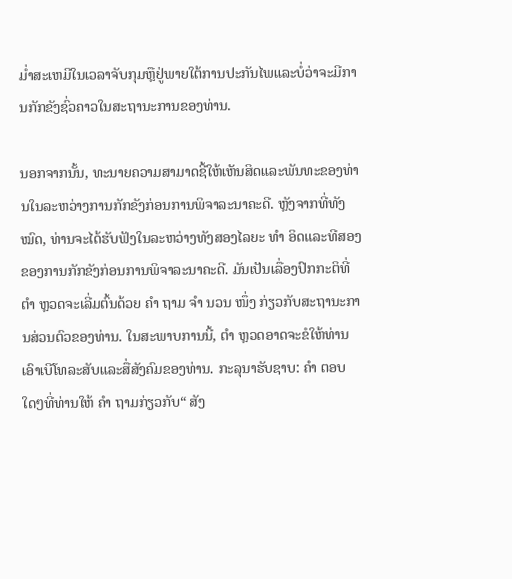ມໍ່າສະເຫມີໃນເວລາຈັບກຸມຫຼືຢູ່ພາຍໃຕ້ການປະກັນໄພແລະບໍ່ວ່າຈະມີການກັກຂັງຊົ່ວຄາວໃນສະຖານະການຂອງທ່ານ.

ນອກຈາກນັ້ນ, ທະນາຍຄວາມສາມາດຊີ້ໃຫ້ເຫັນສິດແລະພັນທະຂອງທ່ານໃນລະຫວ່າງການກັກຂັງກ່ອນການພິຈາລະນາຄະດີ. ຫຼັງຈາກທີ່ທັງ ໝົດ, ທ່ານຈະໄດ້ຮັບຟັງໃນລະຫວ່າງທັງສອງໄລຍະ ທຳ ອິດແລະທີສອງຂອງການກັກຂັງກ່ອນການພິຈາລະນາຄະດີ. ມັນເປັນເລື່ອງປົກກະຕິທີ່ ຕຳ ຫຼວດຈະເລີ່ມຕົ້ນດ້ວຍ ຄຳ ຖາມ ຈຳ ນວນ ໜຶ່ງ ກ່ຽວກັບສະຖານະການສ່ວນຕົວຂອງທ່ານ. ໃນສະພາບການນີ້, ຕຳ ຫຼວດອາດຈະຂໍໃຫ້ທ່ານເອົາເບີໂທລະສັບແລະສື່ສັງຄົມຂອງທ່ານ. ກະລຸນາຮັບຊາບ: ຄຳ ຕອບໃດໆທີ່ທ່ານໃຫ້ ຄຳ ຖາມກ່ຽວກັບ“ ສັງ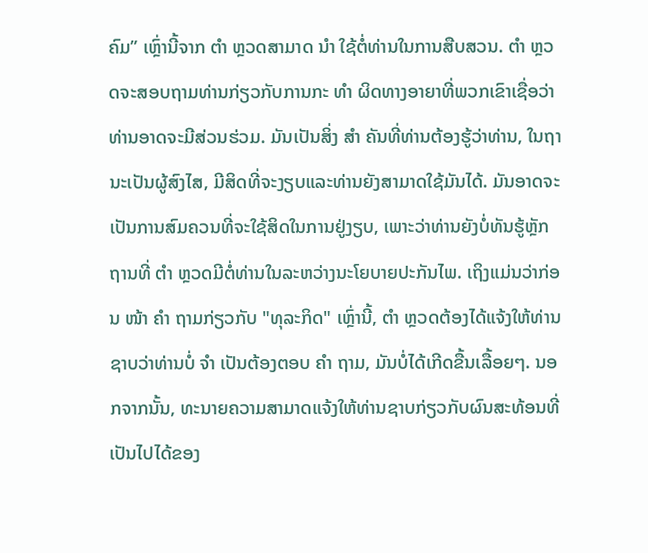ຄົມ” ເຫຼົ່ານີ້ຈາກ ຕຳ ຫຼວດສາມາດ ນຳ ໃຊ້ຕໍ່ທ່ານໃນການສືບສວນ. ຕຳ ຫຼວດຈະສອບຖາມທ່ານກ່ຽວກັບການກະ ທຳ ຜິດທາງອາຍາທີ່ພວກເຂົາເຊື່ອວ່າທ່ານອາດຈະມີສ່ວນຮ່ວມ. ມັນເປັນສິ່ງ ສຳ ຄັນທີ່ທ່ານຕ້ອງຮູ້ວ່າທ່ານ, ໃນຖານະເປັນຜູ້ສົງໄສ, ມີສິດທີ່ຈະງຽບແລະທ່ານຍັງສາມາດໃຊ້ມັນໄດ້. ມັນອາດຈະເປັນການສົມຄວນທີ່ຈະໃຊ້ສິດໃນການຢູ່ງຽບ, ເພາະວ່າທ່ານຍັງບໍ່ທັນຮູ້ຫຼັກຖານທີ່ ຕຳ ຫຼວດມີຕໍ່ທ່ານໃນລະຫວ່າງນະໂຍບາຍປະກັນໄພ. ເຖິງແມ່ນວ່າກ່ອນ ໜ້າ ຄຳ ຖາມກ່ຽວກັບ "ທຸລະກິດ" ເຫຼົ່ານີ້, ຕຳ ຫຼວດຕ້ອງໄດ້ແຈ້ງໃຫ້ທ່ານຊາບວ່າທ່ານບໍ່ ຈຳ ເປັນຕ້ອງຕອບ ຄຳ ຖາມ, ມັນບໍ່ໄດ້ເກີດຂື້ນເລື້ອຍໆ. ນອກຈາກນັ້ນ, ທະນາຍຄວາມສາມາດແຈ້ງໃຫ້ທ່ານຊາບກ່ຽວກັບຜົນສະທ້ອນທີ່ເປັນໄປໄດ້ຂອງ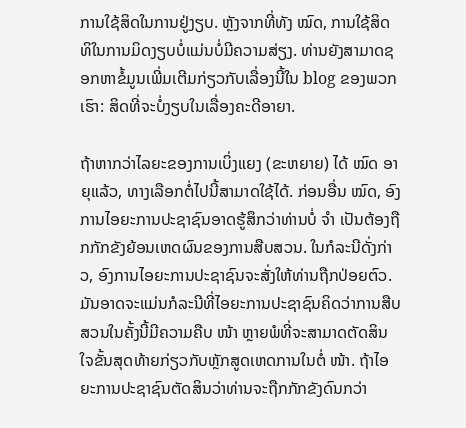ການໃຊ້ສິດໃນການຢູ່ງຽບ. ຫຼັງຈາກທີ່ທັງ ໝົດ, ການໃຊ້ສິດທິໃນການມິດງຽບບໍ່ແມ່ນບໍ່ມີຄວາມສ່ຽງ. ທ່ານຍັງສາມາດຊອກຫາຂໍ້ມູນເພີ່ມເຕີມກ່ຽວກັບເລື່ອງນີ້ໃນ blog ຂອງພວກເຮົາ: ສິດທີ່ຈະບໍ່ງຽບໃນເລື່ອງຄະດີອາຍາ.

ຖ້າຫາກວ່າໄລຍະຂອງການເບິ່ງແຍງ (ຂະຫຍາຍ) ໄດ້ ໝົດ ອາຍຸແລ້ວ, ທາງເລືອກຕໍ່ໄປນີ້ສາມາດໃຊ້ໄດ້. ກ່ອນອື່ນ ໝົດ, ອົງການໄອຍະການປະຊາຊົນອາດຮູ້ສຶກວ່າທ່ານບໍ່ ຈຳ ເປັນຕ້ອງຖືກກັກຂັງຍ້ອນເຫດຜົນຂອງການສືບສວນ. ໃນກໍລະນີດັ່ງກ່າວ, ອົງການໄອຍະການປະຊາຊົນຈະສັ່ງໃຫ້ທ່ານຖືກປ່ອຍຕົວ. ມັນອາດຈະແມ່ນກໍລະນີທີ່ໄອຍະການປະຊາຊົນຄິດວ່າການສືບສວນໃນຄັ້ງນີ້ມີຄວາມຄືບ ໜ້າ ຫຼາຍພໍທີ່ຈະສາມາດຕັດສິນໃຈຂັ້ນສຸດທ້າຍກ່ຽວກັບຫຼັກສູດເຫດການໃນຕໍ່ ໜ້າ. ຖ້າໄອຍະການປະຊາຊົນຕັດສິນວ່າທ່ານຈະຖືກກັກຂັງດົນກວ່າ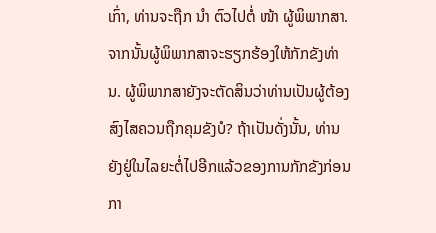ເກົ່າ, ທ່ານຈະຖືກ ນຳ ຕົວໄປຕໍ່ ໜ້າ ຜູ້ພິພາກສາ. ຈາກນັ້ນຜູ້ພິພາກສາຈະຮຽກຮ້ອງໃຫ້ກັກຂັງທ່ານ. ຜູ້ພິພາກສາຍັງຈະຕັດສິນວ່າທ່ານເປັນຜູ້ຕ້ອງສົງໄສຄວນຖືກຄຸມຂັງບໍ? ຖ້າເປັນດັ່ງນັ້ນ, ທ່ານຍັງຢູ່ໃນໄລຍະຕໍ່ໄປອີກແລ້ວຂອງການກັກຂັງກ່ອນກາ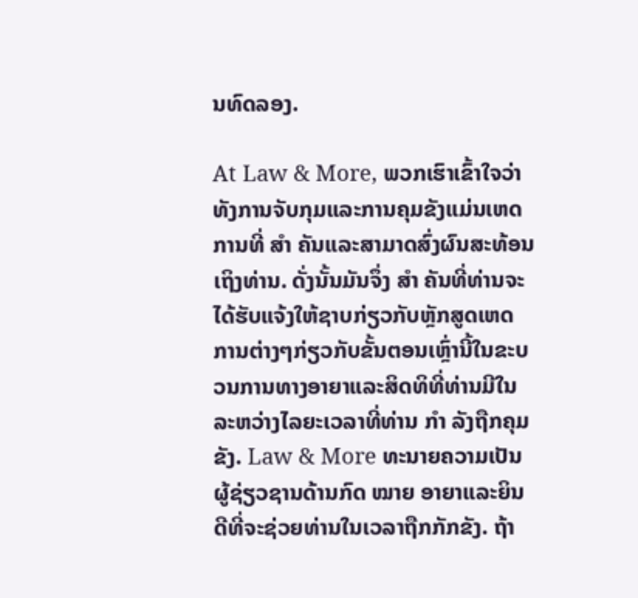ນທົດລອງ.

At Law & More, ພວກເຮົາເຂົ້າໃຈວ່າທັງການຈັບກຸມແລະການຄຸມຂັງແມ່ນເຫດການທີ່ ສຳ ຄັນແລະສາມາດສົ່ງຜົນສະທ້ອນເຖິງທ່ານ. ດັ່ງນັ້ນມັນຈຶ່ງ ສຳ ຄັນທີ່ທ່ານຈະໄດ້ຮັບແຈ້ງໃຫ້ຊາບກ່ຽວກັບຫຼັກສູດເຫດການຕ່າງໆກ່ຽວກັບຂັ້ນຕອນເຫຼົ່ານີ້ໃນຂະບວນການທາງອາຍາແລະສິດທິທີ່ທ່ານມີໃນລະຫວ່າງໄລຍະເວລາທີ່ທ່ານ ກຳ ລັງຖືກຄຸມຂັງ. Law & More ທະນາຍຄວາມເປັນຜູ້ຊ່ຽວຊານດ້ານກົດ ໝາຍ ອາຍາແລະຍິນດີທີ່ຈະຊ່ວຍທ່ານໃນເວລາຖືກກັກຂັງ. ຖ້າ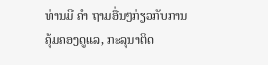ທ່ານມີ ຄຳ ຖາມອື່ນໆກ່ຽວກັບການຄຸ້ມຄອງດູແລ, ກະລຸນາຕິດ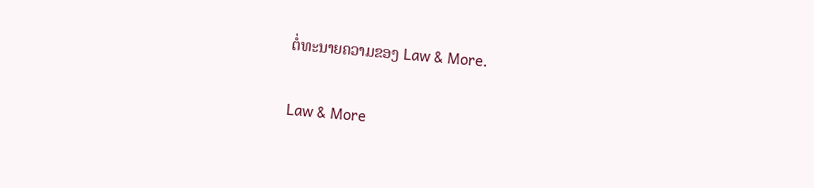ຕໍ່ທະນາຍຄວາມຂອງ Law & More.

Law & More